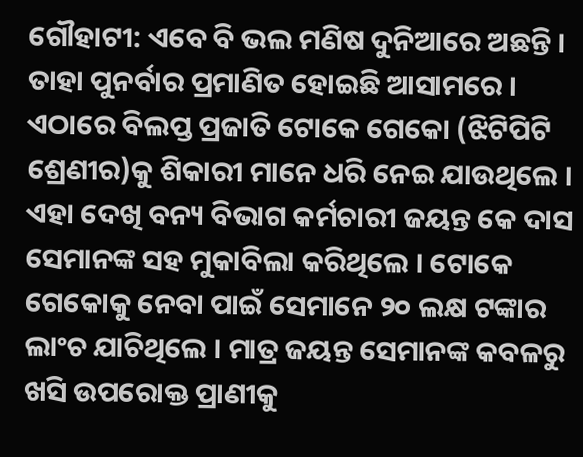ଗୌହାଟୀ: ଏବେ ବି ଭଲ ମଣିଷ ଦୁନିଆରେ ଅଛନ୍ତି । ତାହା ପୁନର୍ବାର ପ୍ରମାଣିତ ହୋଇଛି ଆସାମରେ । ଏଠାରେ ବିଲପ୍ତ ପ୍ରଜାତି ଟୋକେ ଗେକୋ (ଝିଟିପିଟି ଶ୍ରେଣୀର)କୁ ଶିକାରୀ ମାନେ ଧରି ନେଇ ଯାଉଥିଲେ । ଏହା ଦେଖି ବନ୍ୟ ବିଭାଗ କର୍ମଚାରୀ ଜୟନ୍ତ କେ ଦାସ ସେମାନଙ୍କ ସହ ମୁକାବିଲା କରିଥିଲେ । ଟୋକେ ଗେକୋକୁ ନେବା ପାଇଁ ସେମାନେ ୨୦ ଲକ୍ଷ ଟଙ୍କାର ଲାଂଚ ଯାଚିଥିଲେ । ମାତ୍ର ଜୟନ୍ତ ସେମାନଙ୍କ କବଳରୁ ଖସି ଉପରୋକ୍ତ ପ୍ରାଣୀକୁ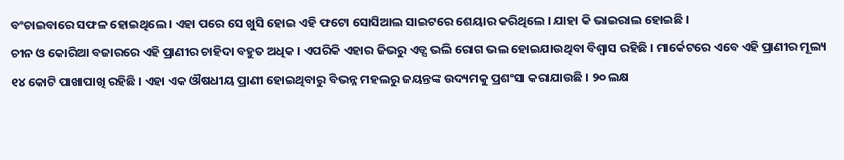ବଂଚାଇବାରେ ସଫଳ ହୋଇଥିଲେ । ଏହା ପରେ ସେ ଖୁସି ହୋଇ ଏହି ଫଟୋ ସୋସିଆଲ ସାଇଟରେ ଶେୟାର କରିଥିଲେ । ଯାହା କି ଭାଇରାଲ ହୋଇଛି ।
ଚୀନ ଓ କୋରିଆ ବଜାରରେ ଏହି ପ୍ରାଣୀର ଚାହିଦା ବହୁତ ଅଧିକ । ଏପରିକି ଏହାର ଜିଭରୁ ଏଡ୍ସ ଭଲି ରୋଗ ଭଲ ହୋଇଯାଉଥିବା ବିଶ୍ୱାସ ରହିଛି । ମାର୍କେଟରେ ଏବେ ଏହି ପ୍ରାଣୀର ମୂଲ୍ୟ ୧୪ କୋଟି ପାଖାପାଖି ରହିଛି । ଏହା ଏକ ଔଷଧୀୟ ପ୍ରାଣୀ ହୋଇଥିବାରୁ ବିଭନ୍ନ ମହଲରୁ ଜୟନ୍ତଙ୍କ ଉଦ୍ୟମକୁ ପ୍ରଶଂସା କରାଯାଉଛି । ୨୦ ଲକ୍ଷ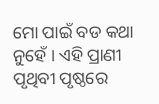ମୋ ପାଇଁ ବଡ କଥା ନୁହେଁ । ଏହି ପ୍ରାଣୀ ପୃଥିବୀ ପୃଷ୍ଠରେ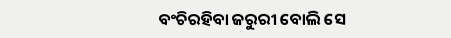ବଂଚିରହିବା ଜରୁରୀ ବୋଲି ସେ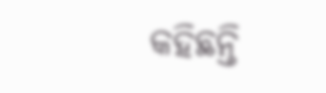କହିଛନ୍ତି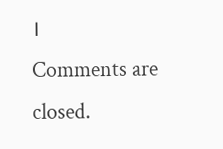।
Comments are closed.